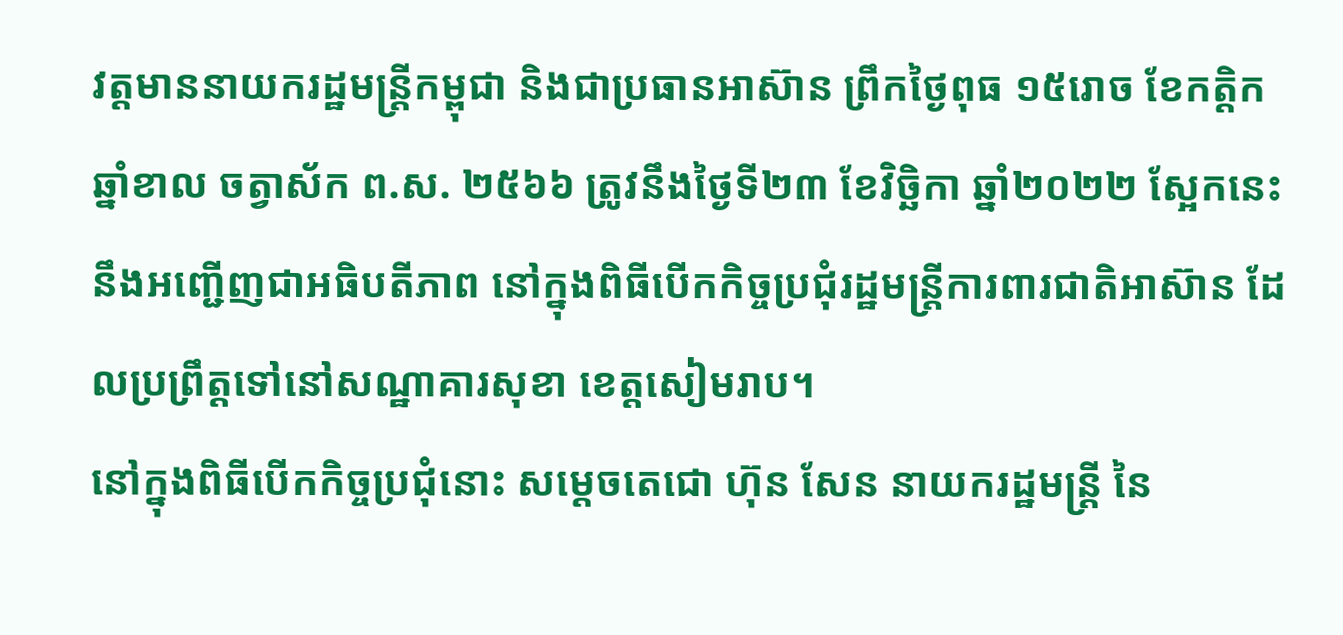វត្តមាននាយករដ្ឋមន្រ្តីកម្ពុជា និងជាប្រធានអាស៊ាន ព្រឹកថ្ងៃពុធ ១៥រោច ខែកត្តិក ឆ្នាំខាល ចត្វាស័ក ព.ស. ២៥៦៦ ត្រូវនឹងថ្ងៃទី២៣ ខែវិច្ឆិកា ឆ្នាំ២០២២ ស្អែកនេះ នឹងអញ្ជើញជាអធិបតីភាព នៅក្នុងពិធីបើកកិច្ចប្រជុំរដ្ឋមន្ត្រីការពារជាតិអាស៊ាន ដែលប្រព្រឹត្តទៅនៅសណ្ឋាគារសុខា ខេត្តសៀមរាប។
នៅក្នុងពិធីបើកកិច្ចប្រជុំនោះ សម្តេចតេជោ ហ៊ុន សែន នាយករដ្ឋមន្ដ្រី នៃ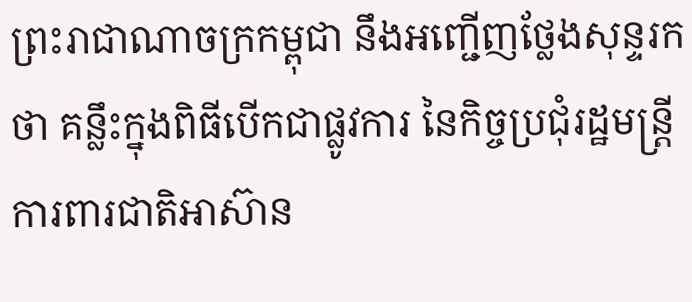ព្រះរាជាណាចក្រកម្ពុជា នឹងអញ្ជើញថ្លែងសុន្ទរកថា គន្លឹះក្នុងពិធីបើកជាផ្លូវការ នៃកិច្ចប្រជុំរដ្ឋមន្ត្រីការពារជាតិអាស៊ាន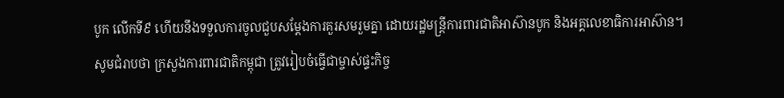បូក លើកទី៩ ហើយនឹងទទួលការចូលជួបសម្ដែងការគួរសមរួមគ្នា ដោយរដ្ឋមន្ត្រីការពារជាតិអាស៊ានបូក និងអគ្គលេខាធិការអាស៊ាន។
សូមជំរាបថា ក្រសួងការពារជាតិកម្ពុជា ត្រូវរៀបចំធ្វើជាម្ចាស់ផ្ទះកិច្ច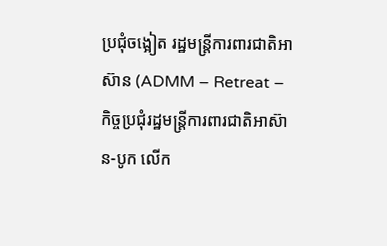ប្រជុំចង្អៀត រដ្ឋមន្ត្រីការពារជាតិអាស៊ាន (ADMM – Retreat – កិច្ចប្រជុំរដ្ឋមន្ដ្រីការពារជាតិអាស៊ាន-បូក លើក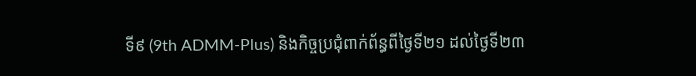ទី៩ (9th ADMM-Plus) និងកិច្ចប្រជុំពាក់ព័ន្ធពីថ្ងៃទី២១ ដល់ថ្ងៃទី២៣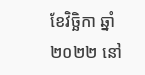ខែវិច្ឆិកា ឆ្នាំ២០២២ នៅ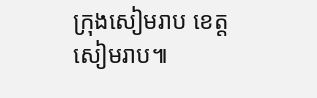ក្រុងសៀមរាប ខេត្តសៀមរាប៕